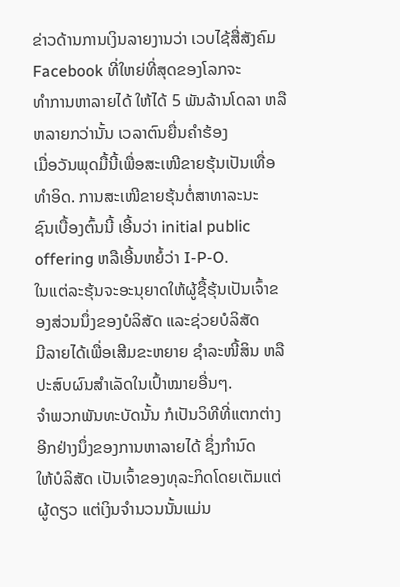ຂ່າວດ້ານການເງິນລາຍງານວ່າ ເວບໄຊ້ສື່ສັງຄົມ Facebook ທີ່ໃຫຍ່ທີ່ສຸດຂອງໂລກຈະ
ທໍາການຫາລາຍໄດ້ ໃຫ້ໄດ້ 5 ພັນລ້ານໂດລາ ຫລືຫລາຍກວ່ານັ້ນ ເວລາຕົນຍື່ນຄໍາຮ້ອງ
ເມື່ອວັນພຸດມື້ນີ້ເພື່ອສະເໜີຂາຍຮຸ້ນເປັນເທື່ອທໍາອິດ. ການສະເໜີຂາຍຮຸ້ນຕໍ່ສາທາລະນະ
ຊົນເບື້ອງຕົ້ນນີ້ ເອີ້ນວ່າ initial public offering ຫລືເອີ້ນຫຍໍ້ວ່າ I-P-O.
ໃນແຕ່ລະຮຸ້ນຈະອະນຸຍາດໃຫ້ຜູ້ຊື້ຮຸ້ນເປັນເຈົ້າຂອງສ່ວນນຶ່ງຂອງບໍລິສັດ ແລະຊ່ວຍບໍລິສັດ
ມີລາຍໄດ້ເພື່ອເສີມຂະຫຍາຍ ຊໍາລະໜີ້ສິນ ຫລືປະສົບຜົນສໍາເລັດໃນເປົ້າໝາຍອື່ນໆ.
ຈໍາພວກພັນທະບັດນັ້ນ ກໍເປັນວິທີທີ່ແຕກຕ່າງອີກຢ່າງນຶ່ງຂອງການຫາລາຍໄດ້ ຊຶ່ງກໍານົດ
ໃຫ້ບໍລິສັດ ເປັນເຈົ້າຂອງທຸລະກິດໂດຍເຕັມແຕ່ຜູ້ດຽວ ແຕ່ເງິນຈໍານວນນັ້ນແມ່ນ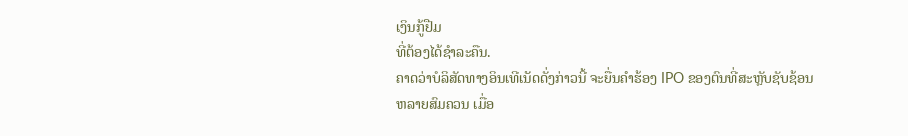ເງິນກູ້ຢືມ
ທີ່ຕ້ອງໄດ້ຊໍາລະຄືນ.
ຄາດວ່າບໍລິສັດທາງອິນເທີເນັດດັ່ງກ່າວນີ້ ຈະຍື່ນຄໍາຮ້ອງ IPO ຂອງຕົນທີ່ສະຫຼັບຊັບຊ້ອນ
ຫລາຍສົມຄວນ ເມື່ອ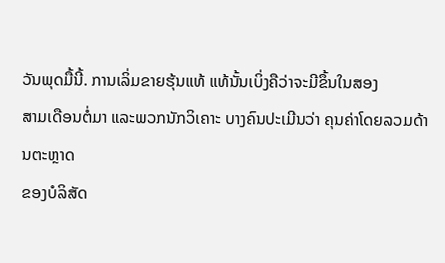ວັນພຸດມື້ນີ້. ການເລິ່ມຂາຍຮຸ້ນແທ້ ແທ້ນັ້ນເບິ່ງຄືວ່າຈະມີຂຶ້ນໃນສອງ
ສາມເດືອນຕໍ່ມາ ແລະພວກນັກວິເຄາະ ບາງຄົນປະເມີນວ່າ ຄຸນຄ່າໂດຍລວມດ້ານຕະຫຼາດ
ຂອງບໍລິສັດ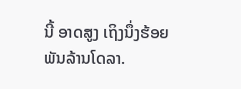ນີ້ ອາດສູງ ເຖິງນຶ່ງຮ້ອຍພັນລ້ານໂດລາ.